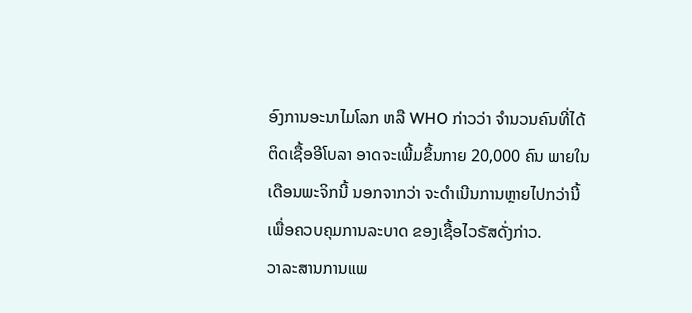ອົງການອະນາໄມໂລກ ຫລື WHO ກ່າວວ່າ ຈຳນວນຄົນທີ່ໄດ້
ຕິດເຊື້ອອີໂບລາ ອາດຈະເພີ້ມຂຶ້ນກາຍ 20,000 ຄົນ ພາຍໃນ
ເດືອນພະຈິກນີ້ ນອກຈາກວ່າ ຈະດຳເນີນການຫຼາຍໄປກວ່ານີ້
ເພື່ອຄວບຄຸມການລະບາດ ຂອງເຊື້ອໄວຣັສດັ່ງກ່າວ.
ວາລະສານການແພ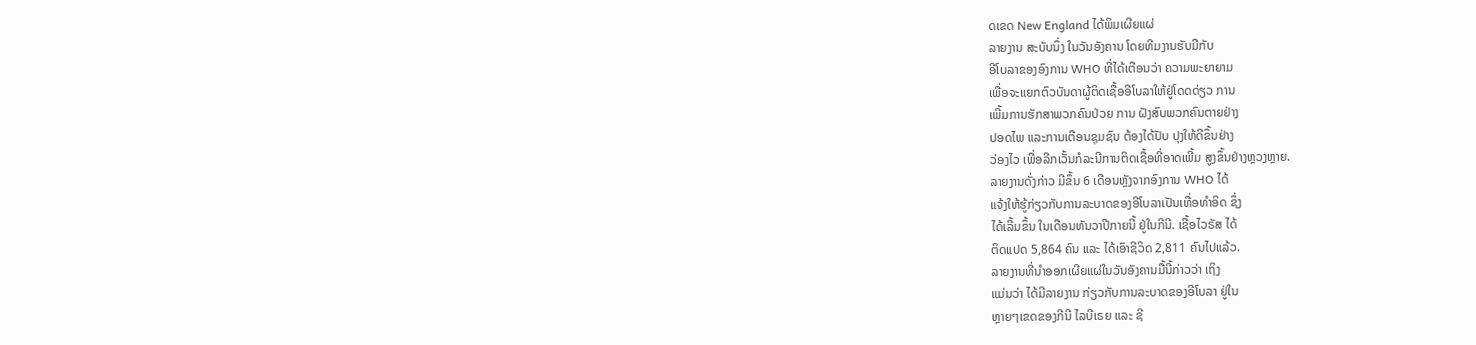ດເຂດ New England ໄດ້ພິມເຜີຍແຜ່
ລາຍງານ ສະບັບນຶ່ງ ໃນວັນອັງຄານ ໂດຍທີມງານຮັບມືກັບ
ອີໂບລາຂອງອົງການ WHO ທີ່ໄດ້ເຕືອນວ່າ ຄວາມພະຍາຍາມ
ເພື່ອຈະແຍກຕົວບັນດາຜູ້ຕິດເຊື້ອອີໂບລາໃຫ້ຢູ່ໂດດດ່ຽວ ການ
ເພີ້ມການຮັກສາພວກຄົນປ່ວຍ ການ ຝັງສົບພວກຄົນຕາຍຢ່າງ
ປອດໄພ ແລະການເຕືອນຊຸມຊົນ ຕ້ອງໄດ້ປັບ ປຸງໃຫ້ດີຂຶ້ນຢ່າງ
ວ່ອງໄວ ເພື່ອລີກເວັ້ນກໍລະນີການຕິດເຊື້ອທີ່ອາດເພີ້ມ ສູງຂຶ້ນຢ່າງຫຼວງຫຼາຍ.
ລາຍງານດັ່ງກ່າວ ມີຂຶ້ນ 6 ເດືອນຫຼັງຈາກອົງການ WHO ໄດ້
ແຈ້ງໃຫ້ຮູ້ກ່ຽວກັບການລະບາດຂອງອີໂບລາເປັນເທື່ອທຳອິດ ຊຶ່ງ
ໄດ້ເລີ້ມຂຶ້ນ ໃນເດືອນທັນວາປີກາຍນີ້ ຢູ່ໃນກີນີ. ເຊື້ອໄວຣັສ ໄດ້
ຕິດແປດ 5,864 ຄົນ ແລະ ໄດ້ເອົາຊີວິດ 2,811 ຄົນໄປແລ້ວ.
ລາຍງານທີ່ນຳອອກເຜີຍແຜ່ໃນວັນອັງຄານມື້ນີ້ກ່າວວ່າ ເຖິງ
ແມ່ນວ່າ ໄດ້ມີລາຍງານ ກ່ຽວກັບການລະບາດຂອງອີໂບລາ ຢູ່ໃນ
ຫຼາຍໆເຂດຂອງກີນີ ໄລບີເຣຍ ແລະ ຊີ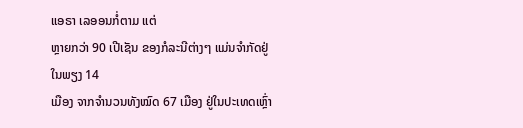ແອຣາ ເລອອນກໍ່ຕາມ ແຕ່
ຫຼາຍກວ່າ 90 ເປີເຊັນ ຂອງກໍລະນີຕ່າງໆ ແມ່ນຈຳກັດຢູ່ໃນພຽງ 14
ເມືອງ ຈາກຈຳນວນທັງໝົດ 67 ເມືອງ ຢູ່ໃນປະເທດເຫຼົ່າ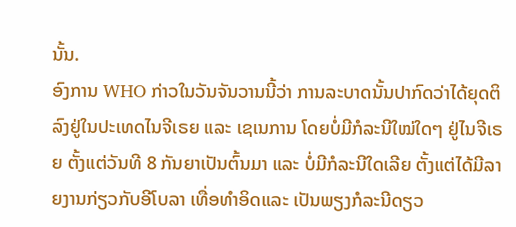ນັ້ນ.
ອົງການ WHO ກ່າວໃນວັນຈັນວານນີ້ວ່າ ການລະບາດນັ້ນປາກົດວ່າໄດ້ຍຸດຕິລົງຢູ່ໃນປະເທດໄນຈີເຣຍ ແລະ ເຊເນການ ໂດຍບໍ່ມີກໍລະນີໃໝ່ໃດໆ ຢູ່ໄນຈີເຣຍ ຕັ້ງແຕ່ວັນທີ 8 ກັນຍາເປັນຕົ້ນມາ ແລະ ບໍ່ມີກໍລະນີໃດເລີຍ ຕັ້ງແຕ່ໄດ້ມີລາຍງານກ່ຽວກັບອີໂບລາ ເທື່ອທຳອິດແລະ ເປັນພຽງກໍລະນີດຽວ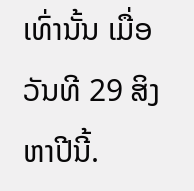ເທົ່ານັ້ນ ເມື່ອວັນທີ 29 ສິງຫາປີນີ້.